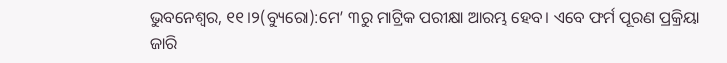ଭୁବନେଶ୍ୱର, ୧୧।୨(ବ୍ୟୁରୋ):ମେ’ ୩ରୁ ମାଟ୍ରିକ ପରୀକ୍ଷା ଆରମ୍ଭ ହେବ। ଏବେ ଫର୍ମ ପୂରଣ ପ୍ରକ୍ରିୟା ଜାରି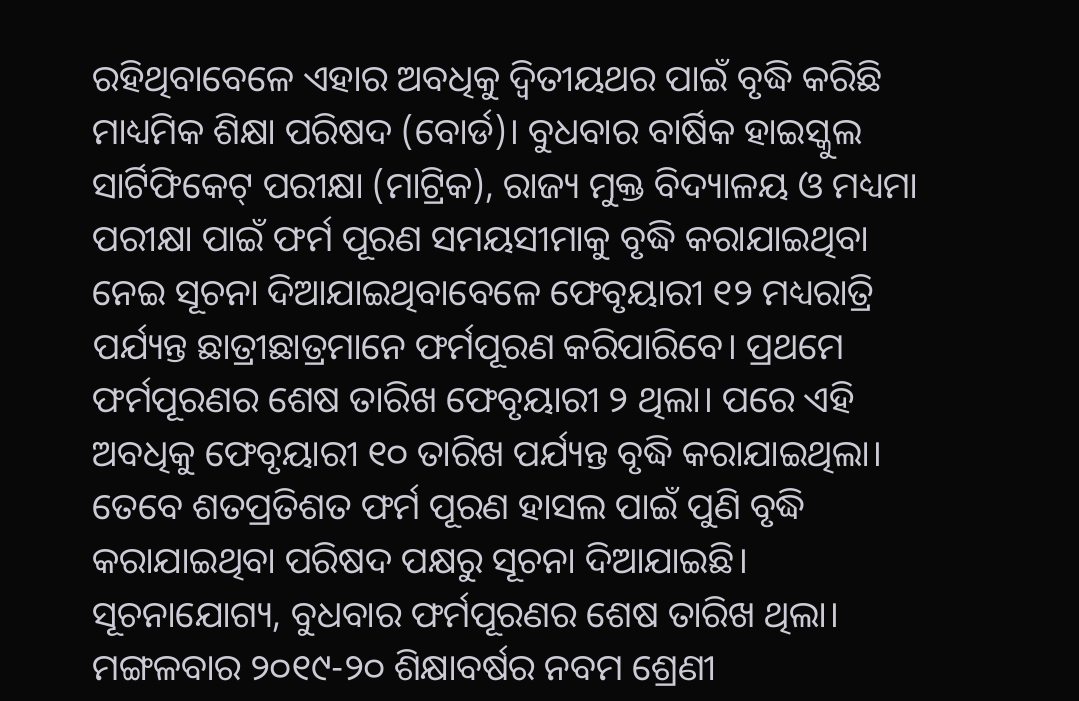ରହିଥିବାବେଳେ ଏହାର ଅବଧିକୁ ଦ୍ୱିତୀୟଥର ପାଇଁ ବୃଦ୍ଧି କରିଛି ମାଧ୍ୟମିକ ଶିକ୍ଷା ପରିଷଦ (ବୋର୍ଡ)। ବୁଧବାର ବାର୍ଷିକ ହାଇସ୍କୁଲ ସାର୍ଟିଫିକେଟ୍ ପରୀକ୍ଷା (ମାଟ୍ରିକ), ରାଜ୍ୟ ମୁକ୍ତ ବିଦ୍ୟାଳୟ ଓ ମଧ୍ୟମା ପରୀକ୍ଷା ପାଇଁ ଫର୍ମ ପୂରଣ ସମୟସୀମାକୁ ବୃଦ୍ଧି କରାଯାଇଥିବା ନେଇ ସୂଚନା ଦିଆଯାଇଥିବାବେଳେ ଫେବୃୟାରୀ ୧୨ ମଧ୍ୟରାତ୍ରି ପର୍ଯ୍ୟନ୍ତ ଛାତ୍ରୀଛାତ୍ରମାନେ ଫର୍ମପୂରଣ କରିପାରିବେ। ପ୍ରଥମେ ଫର୍ମପୂରଣର ଶେଷ ତାରିଖ ଫେବୃୟାରୀ ୨ ଥିଲା। ପରେ ଏହି ଅବଧିକୁ ଫେବୃୟାରୀ ୧୦ ତାରିଖ ପର୍ଯ୍ୟନ୍ତ ବୃଦ୍ଧି କରାଯାଇଥିଲା। ତେବେ ଶତପ୍ରତିଶତ ଫର୍ମ ପୂରଣ ହାସଲ ପାଇଁ ପୁଣି ବୃଦ୍ଧି କରାଯାଇଥିବା ପରିଷଦ ପକ୍ଷରୁ ସୂଚନା ଦିଆଯାଇଛି।
ସୂଚନାଯୋଗ୍ୟ, ବୁଧବାର ଫର୍ମପୂରଣର ଶେଷ ତାରିଖ ଥିଲା। ମଙ୍ଗଳବାର ୨୦୧୯-୨୦ ଶିକ୍ଷାବର୍ଷର ନବମ ଶ୍ରେଣୀ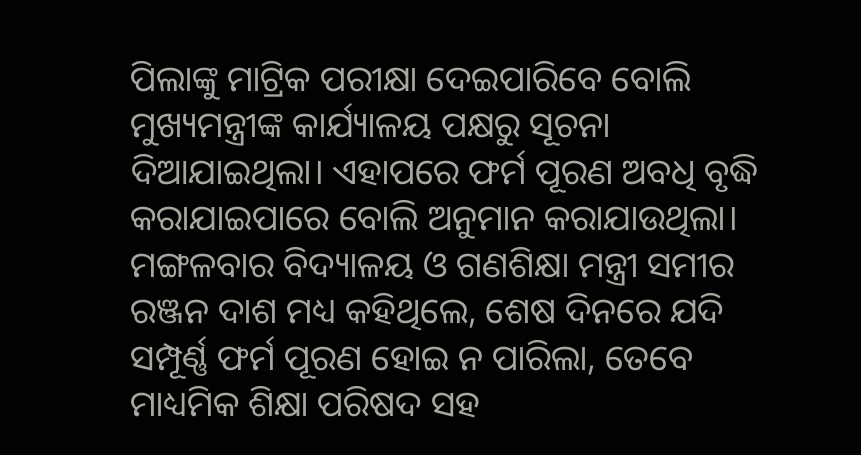ପିଲାଙ୍କୁ ମାଟ୍ରିକ ପରୀକ୍ଷା ଦେଇପାରିବେ ବୋଲି ମୁଖ୍ୟମନ୍ତ୍ରୀଙ୍କ କାର୍ଯ୍ୟାଳୟ ପକ୍ଷରୁ ସୂଚନା ଦିଆଯାଇଥିଲା। ଏହାପରେ ଫର୍ମ ପୂରଣ ଅବଧି ବୃଦ୍ଧି କରାଯାଇପାରେ ବୋଲି ଅନୁମାନ କରାଯାଉଥିଲା। ମଙ୍ଗଳବାର ବିଦ୍ୟାଳୟ ଓ ଗଣଶିକ୍ଷା ମନ୍ତ୍ରୀ ସମୀର ରଞ୍ଜନ ଦାଶ ମଧ୍ୟ କହିଥିଲେ, ଶେଷ ଦିନରେ ଯଦି ସମ୍ପୂର୍ଣ୍ଣ ଫର୍ମ ପୂରଣ ହୋଇ ନ ପାରିଲା, ତେବେ ମାଧ୍ୟମିକ ଶିକ୍ଷା ପରିଷଦ ସହ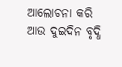ଆଲୋଚନା କରି ଆଉ ଦୁଇଦିନ ବୃଦ୍ଧି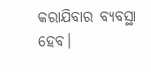କରାଯିବାର ବ୍ୟବସ୍ଥା ହେବ।